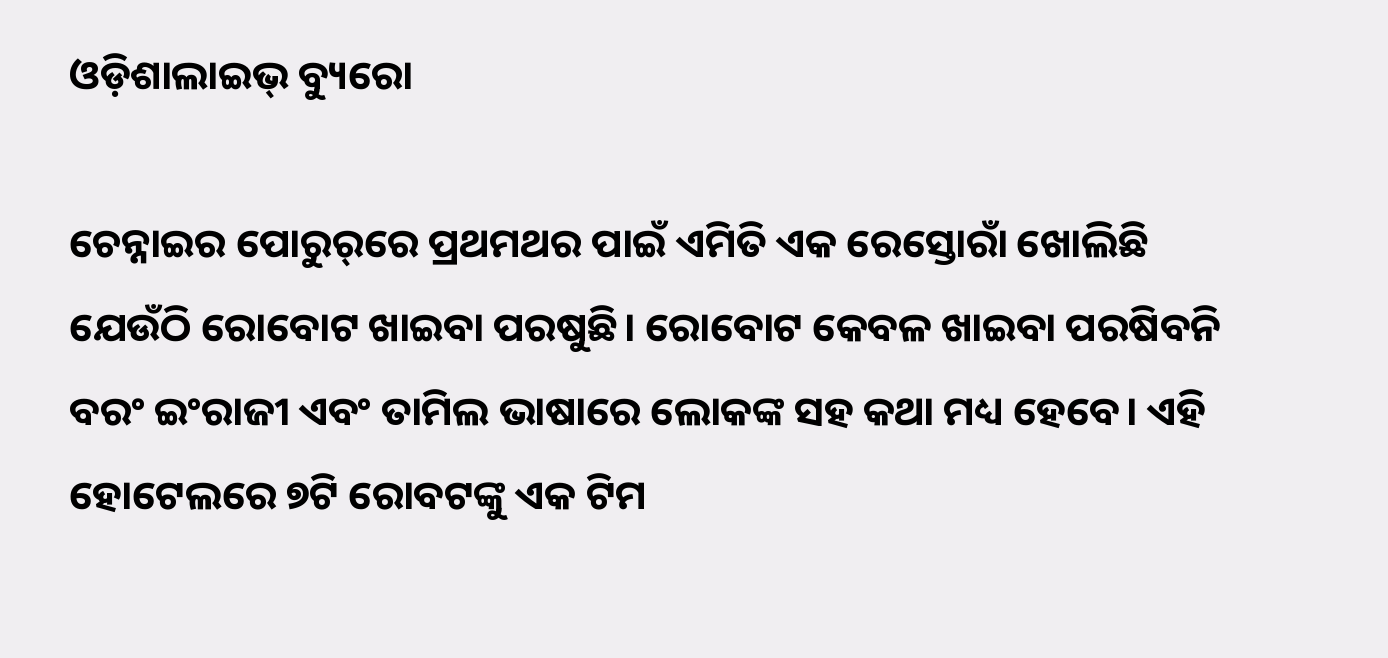ଓଡ଼ିଶାଲାଇଭ୍‌ ବ୍ୟୁରୋ

ଚେନ୍ନାଇର ପୋରୁର୍‌ରେ ପ୍ରଥମଥର ପାଇଁ ଏମିତି ଏକ ରେସ୍ତୋରାଁ ଖୋଲିଛି ଯେଉଁଠି ରୋବୋଟ ଖାଇବା ପରଷୁଛି। ରୋବୋଟ କେବଳ ଖାଇବା ପରଷିବନି ବରଂ ଇଂରାଜୀ ଏବଂ ତାମିଲ ଭାଷାରେ ଲୋକଙ୍କ ସହ କଥା ମଧ୍ୟ ହେବେ। ଏହି ହୋଟେଲରେ ୭ଟି ରୋବଟଙ୍କୁ ଏକ ଟିମ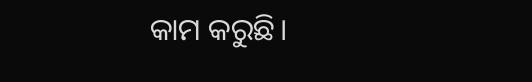କାମ କରୁଛି।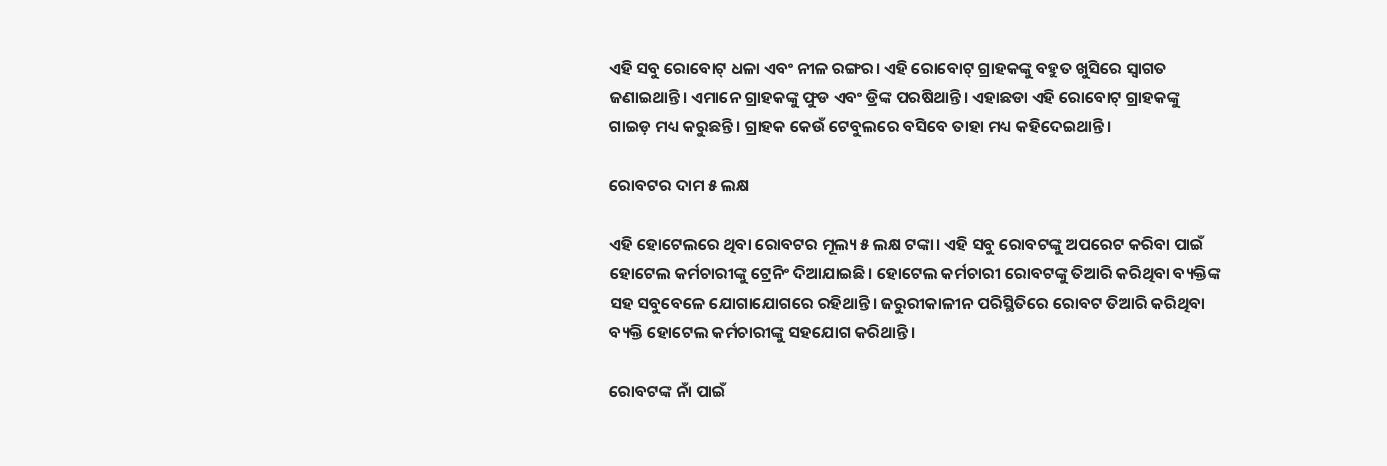ଏହି ସବୁ ରୋବୋଟ୍ ଧଳା ଏବଂ ନୀଳ ରଙ୍ଗର। ଏହି ରୋବୋଟ୍ ଗ୍ରାହକଙ୍କୁ ବହୁତ ଖୁସିରେ ସ୍ୱାଗତ ଜଣାଇଥାନ୍ତି। ଏମାନେ ଗ୍ରାହକଙ୍କୁ ଫୁଡ ଏବଂ ଡ୍ରିଙ୍କ ପରଷିଥାନ୍ତି। ଏହାଛଡା ଏହି ରୋବୋଟ୍ ଗ୍ରାହକଙ୍କୁ ଗାଇଡ଼ ମଧ୍ୟ କରୁଛନ୍ତି। ଗ୍ରାହକ କେଉଁ ଟେବୁଲରେ ବସିବେ ତାହା ମଧ୍ୟ କହିଦେଇଥାନ୍ତି।

ରୋବଟର ଦାମ ୫ ଲକ୍ଷ

ଏହି ହୋଟେଲରେ ଥିବା ରୋବଟର ମୂଲ୍ୟ ୫ ଲକ୍ଷ ଟଙ୍କା। ଏହି ସବୁ ରୋବଟଙ୍କୁ ଅପରେଟ କରିବା ପାଇଁ ହୋଟେଲ କର୍ମଚାରୀଙ୍କୁ ଟ୍ରେନିଂ ଦିଆଯାଇଛି। ହୋଟେଲ କର୍ମଚାରୀ ରୋବଟଙ୍କୁ ତିଆରି କରିଥିବା ବ୍ୟକ୍ତିଙ୍କ ସହ ସବୁବେଳେ ଯୋଗାଯୋଗରେ ରହିଥାନ୍ତି। ଜରୁରୀକାଳୀନ ପରିସ୍ଥିତିରେ ରୋବଟ ତିଆରି କରିଥିବା ବ୍ୟକ୍ତି ହୋଟେଲ କର୍ମଚାରୀଙ୍କୁ ସହଯୋଗ କରିଥାନ୍ତି।

ରୋବଟଙ୍କ ନାଁ ପାଇଁ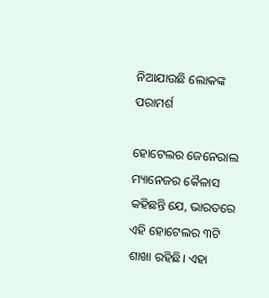ନିଆଯାଉଛି ଲୋକଙ୍କ ପରାମର୍ଶ

ହୋଟେଲର ଜେନେରାଲ ମ୍ୟାନେଜର କୈଳାସ କହିଛନ୍ତି ଯେ, ଭାରତରେ ଏହି ହୋଟେଲର ୩ଟି ଶାଖା ରହିଛି। ଏହା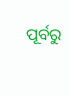ପୂର୍ବରୁ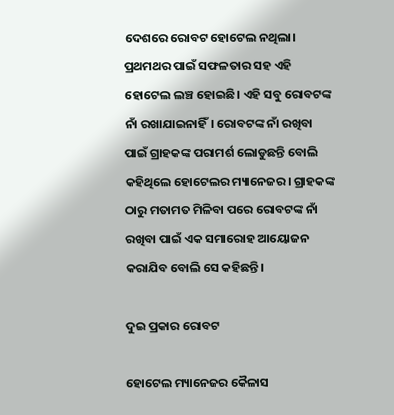ଦେଶରେ ରୋବଟ ହୋଟେଲ ନଥିଲା। ପ୍ରଥମଥର ପାଇଁ ସଫଳତାର ସହ ଏହି ହୋଟେଲ ଲଞ୍ଚ ହୋଇଛି। ଏହି ସବୁ ରୋବଟଙ୍କ ନାଁ ରଖାଯାଇନାହିଁ। ରୋବଟଙ୍କ ନାଁ ରଖିବା ପାଇଁ ଗ୍ରାହକଙ୍କ ପରାମର୍ଶ ଲୋଡୁଛନ୍ତି ବୋଲି କହିଥିଲେ ହୋଟେଲର ମ୍ୟାନେଜର। ଗ୍ରାହକଙ୍କ ଠାରୁ ମତାମତ ମିଳିବା ପରେ ରୋବଟଙ୍କ ନାଁ ରଖିବା ପାଇଁ ଏକ ସମାରୋହ ଆୟୋଜନ କରାଯିବ ବୋଲି ସେ କହିଛନ୍ତି।

ଦୁଇ ପ୍ରକାର ରୋବଟ

ହୋଟେଲ ମ୍ୟାନେଜର କୈଳାସ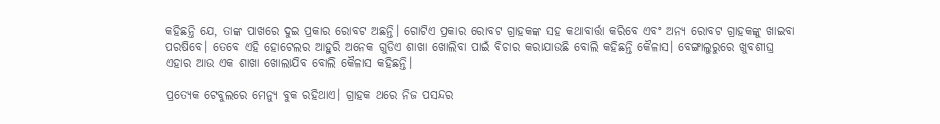କହିଛନ୍ତି ଯେ, ତାଙ୍କ ପାଖରେ ଦୁଇ ପ୍ରକାର ରୋବଟ ଅଛନ୍ତି। ଗୋଟିଏ ପ୍ରକାର ରୋବଟ ଗ୍ରାହକଙ୍କ ସହ କଥାବାର୍ତ୍ତା କରିବେ ଏବଂ ଅନ୍ୟ ରୋବଟ ଗ୍ରାହକଙ୍କୁ ଖାଇବା ପରଷିବେ। ତେବେ ଏହି ହୋଟେଲର ଆହୁରି ଅନେକ ଗୁଡିଏ ଶାଖା ଖୋଲିବା ପାଇଁ ବିଚାର କରାଯାଉଛି ବୋଲି କହିଛନ୍ତି କୈଳାସ। ବେଙ୍ଗାଲୁରୁରେ ଖୁବଶୀଘ୍ର ଏହାର ଆଉ ଏକ ଶାଖା ଖୋଲାଯିବ ବୋଲି କୈଳାସ କହିଛନ୍ତି।

ପ୍ରତ୍ୟେକ ଟେବୁଲରେ ମେନ୍ୟୁ ବୁକ ରହିଥାଏ। ଗ୍ରାହକ ଥରେ ନିଜ ପସନ୍ଦର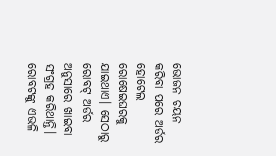ଭୋଜନ ଚୟନ କରିବା ପରେ ଅର୍ଡର ହୋଟେଲ ରୋଷେଇଘରକୁ ଯାଇଥାଏ। ସେଠାରୁ ରୋବଟ୍ ଅର୍ଡର ଅନୁସାରେ ଖାଇବା ସଂଗ୍ରହ କରିଥାନ୍ତି। ରୋବଟଙ୍କୁ ଏଭଳି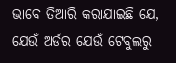ଭାବେ ତିଆରି କରାଯାଇଛି ଯେ, ଯେଉଁ ଅର୍ଡର ଯେଉଁ ଟେବୁଲରୁ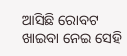ଆସିଛି ରୋବଟ ଖାଇବା ନେଇ ସେହି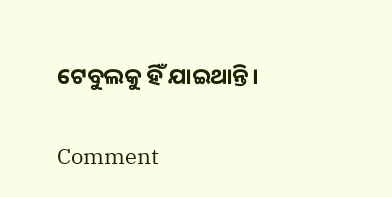ଟେବୁଲକୁ ହିଁ ଯାଇଥାନ୍ତି।

Comment